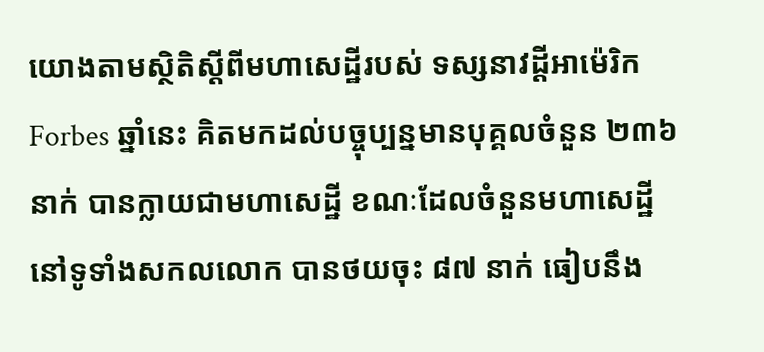យោងតាមស្ថិតិស្ដីពីមហាសេដ្ឋីរបស់ ទស្សនាវដ្ដីអាម៉េរិក Forbes ឆ្នាំនេះ គិតមកដល់បច្ចុប្បន្នមានបុគ្គលចំនួន ២៣៦ នាក់ បានក្លាយជាមហាសេដ្ឋី ខណៈដែលចំនួនមហាសេដ្ឋីនៅទូទាំងសកលលោក បានថយចុះ ៨៧ នាក់ ធៀបនឹង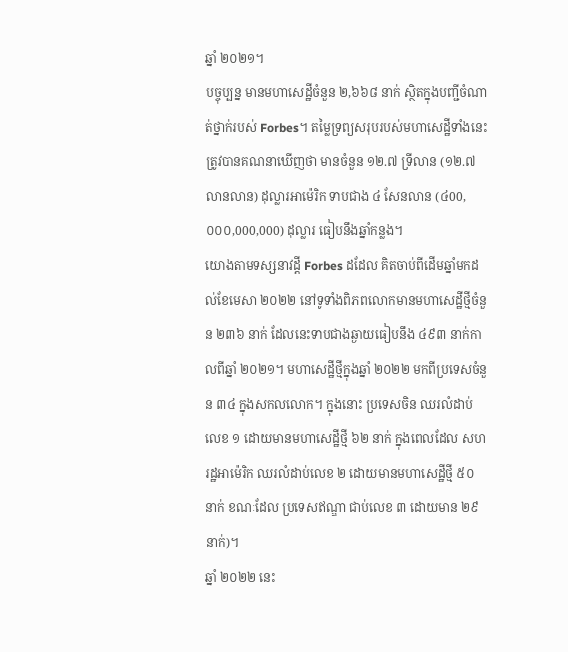ឆ្នាំ ២០២១។
បច្ចុប្បន្ន មានមហាសេដ្ឋីចំនួន ២,៦៦៨ នាក់ ស្ថិតក្នុងបញ្ជីចំណាត់ថ្នាក់របស់ Forbes។ តម្លៃទ្រព្យសរុបរបស់មហាសេដ្ឋីទាំងនេះ ត្រូវបានគណនាឃើញថា មានចំនួន ១២.៧ ទ្រីលាន (១២.៧ លានលាន) ដុល្លារអាម៉េរិក ទាបជាង ៤ សែនលាន (៤00,០០០,000,000) ដុល្លារ ធៀបនឹងឆ្នាំកន្លង។
យោងតាមទស្សនាវដ្ដី Forbes ដដែល គិតចាប់ពីដើមឆ្នាំមកដល់ខែមេសា ២០២២ នៅទូទាំងពិភពលោកមានមហាសេដ្ឋីថ្មីចំនួន ២៣៦ នាក់ ដែលនេះទាបជាងឆ្ងាយធៀបនឹង ៤៩៣ នាក់កាលពីឆ្នាំ ២០២១។ មហាសេដ្ឋីថ្មីក្នុងឆ្នាំ ២០២២ មកពីប្រទេសចំនួន ៣៤ ក្នុងសកលលោក។ ក្នុងនោះ ប្រទេសចិន ឈរលំដាប់លេខ ១ ដោយមានមហាសេដ្ឋីថ្មី ៦២ នាក់ ក្នុងពេលដែល សហរដ្ឋអាម៉េរិក ឈរលំដាប់លេខ ២ ដោយមានមហាសេដ្ឋីថ្មី ៥០ នាក់ ខណៈដែល ប្រទេសឥណ្ឌា ជាប់លេខ ៣ ដោយមាន ២៩ នាក់)។
ឆ្នាំ ២០២២ នេះ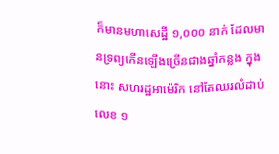ក៏មានមហាសេដ្ឋី ១,០០០ នាក់ ដែលមានទ្រព្យកើនឡើងច្រើនជាងឆ្នាំកន្លង ក្នុងនោះ សហរដ្ឋអាម៉េរិក នៅតែឈរលំដាប់លេខ ១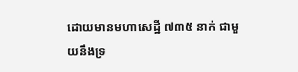ដោយមានមហាសេដ្ឋី ៧៣៥ នាក់ ជាមួយនឹងទ្រ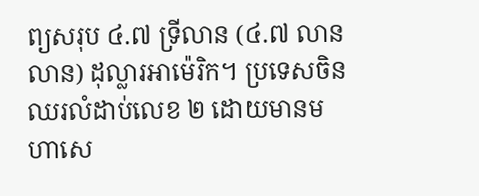ព្យសរុប ៤.៧ ទ្រីលាន (៤.៧ លានលាន) ដុល្លារអាម៉េរិក។ ប្រទេសចិន ឈរលំដាប់លេខ ២ ដោយមានមហាសេ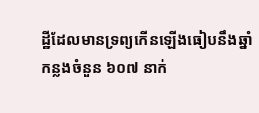ដ្ឋីដែលមានទ្រព្យកើនឡើងធៀបនឹងឆ្នាំកន្លងចំនួន ៦០៧ នាក់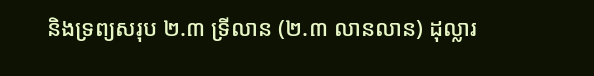និងទ្រព្យសរុប ២.៣ ទ្រីលាន (២.៣ លានលាន) ដុល្លារ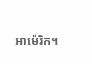អាម៉េរិក។